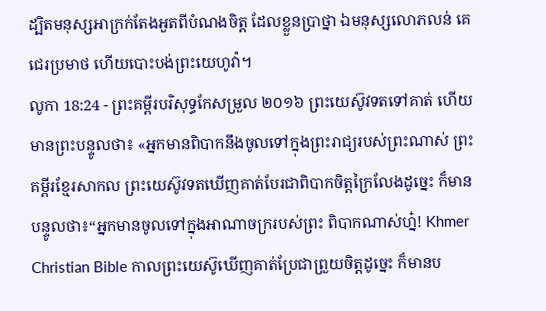ដ្បិតមនុស្សអាក្រក់តែងអួតពីបំណងចិត្ត ដែលខ្លួនប្រាថ្នា ឯមនុស្សលោភលន់ គេជេរប្រមាថ ហើយបោះបង់ព្រះយេហូវ៉ា។
លូកា 18:24 - ព្រះគម្ពីរបរិសុទ្ធកែសម្រួល ២០១៦ ព្រះយេស៊ូវទតទៅគាត់ ហើយមានព្រះបន្ទូលថា៖ «អ្នកមានពិបាកនឹងចូលទៅក្នុងព្រះរាជ្យរបស់ព្រះណាស់ ព្រះគម្ពីរខ្មែរសាកល ព្រះយេស៊ូវទតឃើញគាត់បែរជាពិបាកចិត្តក្រៃលែងដូច្នេះ ក៏មានបន្ទូលថា៖“អ្នកមានចូលទៅក្នុងអាណាចក្ររបស់ព្រះ ពិបាកណាស់ហ្ន៎! Khmer Christian Bible កាលព្រះយេស៊ូឃើញគាត់ប្រែជាព្រួយចិត្ដដូច្នេះ ក៏មានប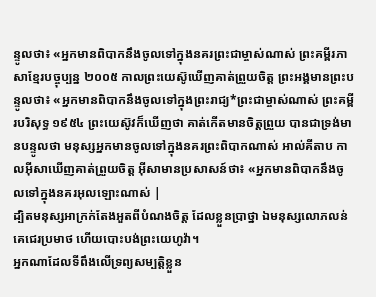ន្ទូលថា៖ «អ្នកមានពិបាកនឹងចូលទៅក្នុងនគរព្រះជាម្ចាស់ណាស់ ព្រះគម្ពីរភាសាខ្មែរបច្ចុប្បន្ន ២០០៥ កាលព្រះយេស៊ូឃើញគាត់ព្រួយចិត្ត ព្រះអង្គមានព្រះបន្ទូលថា៖ «អ្នកមានពិបាកនឹងចូលទៅក្នុងព្រះរាជ្យ*ព្រះជាម្ចាស់ណាស់ ព្រះគម្ពីរបរិសុទ្ធ ១៩៥៤ ព្រះយេស៊ូវក៏ឃើញថា គាត់កើតមានចិត្តព្រួយ បានជាទ្រង់មានបន្ទូលថា មនុស្សអ្នកមានចូលទៅក្នុងនគរព្រះពិបាកណាស់ អាល់គីតាប កាលអ៊ីសាឃើញគាត់ព្រួយចិត្ដ អ៊ីសាមានប្រសាសន៍ថា៖ «អ្នកមានពិបាកនឹងចូលទៅក្នុងនគរអុលឡោះណាស់ |
ដ្បិតមនុស្សអាក្រក់តែងអួតពីបំណងចិត្ត ដែលខ្លួនប្រាថ្នា ឯមនុស្សលោភលន់ គេជេរប្រមាថ ហើយបោះបង់ព្រះយេហូវ៉ា។
អ្នកណាដែលទីពឹងលើទ្រព្យសម្បត្តិខ្លួន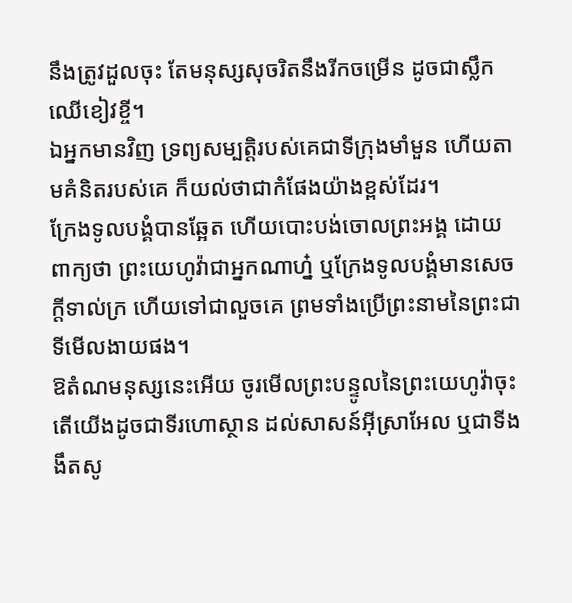នឹងត្រូវដួលចុះ តែមនុស្សសុចរិតនឹងរីកចម្រើន ដូចជាស្លឹកឈើខៀវខ្ចី។
ឯអ្នកមានវិញ ទ្រព្យសម្បត្តិរបស់គេជាទីក្រុងមាំមួន ហើយតាមគំនិតរបស់គេ ក៏យល់ថាជាកំផែងយ៉ាងខ្ពស់ដែរ។
ក្រែងទូលបង្គំបានឆ្អែត ហើយបោះបង់ចោលព្រះអង្គ ដោយពាក្យថា ព្រះយេហូវ៉ាជាអ្នកណាហ្ន៎ ឬក្រែងទូលបង្គំមានសេចក្ដីទាល់ក្រ ហើយទៅជាលួចគេ ព្រមទាំងប្រើព្រះនាមនៃព្រះជាទីមើលងាយផង។
ឱតំណមនុស្សនេះអើយ ចូរមើលព្រះបន្ទូលនៃព្រះយេហូវ៉ាចុះ តើយើងដូចជាទីរហោស្ថាន ដល់សាសន៍អ៊ីស្រាអែល ឬជាទីងងឹតសូ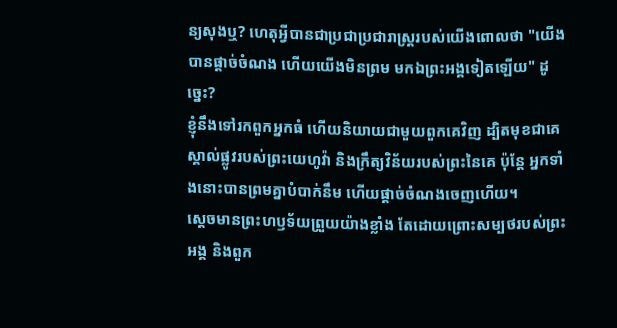ន្យសុងឬ? ហេតុអ្វីបានជាប្រជាប្រជារាស្ត្ររបស់យើងពោលថា "យើងបានផ្តាច់ចំណង ហើយយើងមិនព្រម មកឯព្រះអង្គទៀតឡើយ" ដូច្នេះ?
ខ្ញុំនឹងទៅរកពួកអ្នកធំ ហើយនិយាយជាមួយពួកគេវិញ ដ្បិតមុខជាគេស្គាល់ផ្លូវរបស់ព្រះយេហូវ៉ា និងក្រឹត្យវិន័យរបស់ព្រះនៃគេ ប៉ុន្តែ អ្នកទាំងនោះបានព្រមគ្នាបំបាក់នឹម ហើយផ្តាច់ចំណងចេញហើយ។
ស្តេចមានព្រះហឫទ័យព្រួយយ៉ាងខ្លាំង តែដោយព្រោះសម្បថរបស់ព្រះអង្គ និងពួក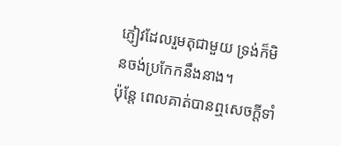ភ្ញៀវដែលរួមតុជាមួយ ទ្រង់ក៏មិនចង់ប្រកែកនឹងនាង។
ប៉ុន្តែ ពេលគាត់បានឮសេចក្តីទាំ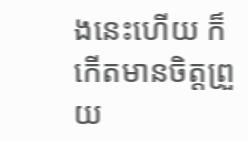ងនេះហើយ ក៏កើតមានចិត្តព្រួយ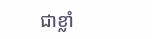ជាខ្លាំ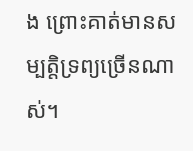ង ព្រោះគាត់មានសម្បត្តិទ្រព្យច្រើនណាស់។